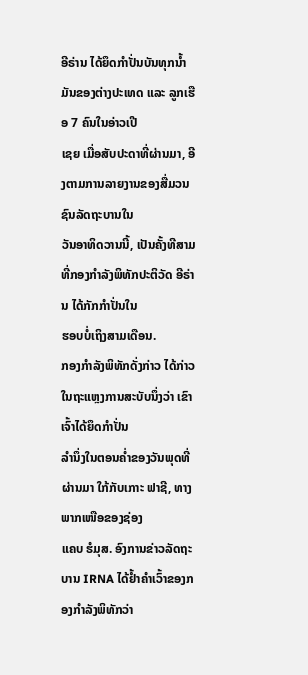ອີຣ່ານ ໄດ້ຍຶດກຳປັ່ນບັນທຸກນໍ້າມັນຂອງຕ່າງປະເທດ ແລະ ລູກເຮືອ 7 ຄົນໃນອ່າວເປີ
ເຊຍ ເມື່ອສັບປະດາທີ່ຜ່ານມາ, ອີງຕາມການລາຍງານຂອງສື່ມວນຊົນລັດຖະບານໃນ
ວັນອາທິດວານນີ້, ເປັນຄັ້ງທີສາມທີ່ກອງກຳລັງພິທັກປະຕິວັດ ອີຣ່ານ ໄດ້ກັກກຳປັ່ນໃນ
ຮອບບໍ່ເຖິງສາມເດືອນ.
ກອງກຳລັງພິທັກດັ່ງກ່າວ ໄດ້ກ່າວໃນຖະແຫຼງການສະບັບນຶ່ງວ່າ ເຂົາເຈົ້າໄດ້ຍຶດກຳປັ່ນ
ລຳນຶ່ງໃນຕອນຄ່ຳຂອງວັນພຸດທີ່ຜ່ານມາ ໃກ້ກັບເກາະ ຟາຊີ, ທາງພາກເໜືອຂອງຊ່ອງ
ແຄບ ຮໍມຸສ. ອົງການຂ່າວລັດຖະບານ IRNA ໄດ້ຢ້ຳຄຳເວົ້າຂອງກອງກຳລັງພິທັກວ່າ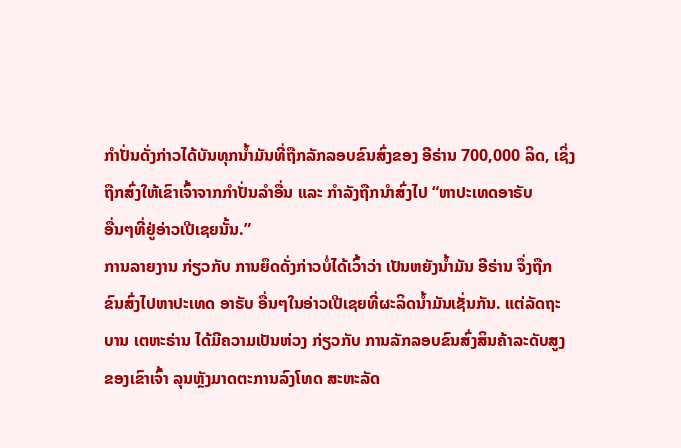ກຳປັ່ນດັ່ງກ່າວໄດ້ບັນທຸກນ້ຳມັນທີ່ຖືກລັກລອບຂົນສົ່ງຂອງ ອີຣ່ານ 700,000 ລິດ, ເຊິ່ງ
ຖືກສົ່ງໃຫ້ເຂົາເຈົ້າຈາກກຳປັ່ນລຳອື່ນ ແລະ ກຳລັງຖືກນຳສົ່ງໄປ “ຫາປະເທດອາຣັບ
ອື່ນໆທີ່ຢູ່ອ່າວເປີເຊຍນັ້ນ.”
ການລາຍງານ ກ່ຽວກັບ ການຍຶດດັ່ງກ່າວບໍ່ໄດ້ເວົ້າວ່າ ເປັນຫຍັງນ້ຳມັນ ອີຣ່ານ ຈຶ່ງຖືກ
ຂົນສົ່ງໄປຫາປະເທດ ອາຣັບ ອື່ນໆໃນອ່າວເປີເຊຍທີ່ຜະລິດນ້ຳມັນເຊັ່ນກັນ. ແຕ່ລັດຖະ
ບານ ເຕຫະຣ່ານ ໄດ້ມີຄວາມເປັນຫ່ວງ ກ່ຽວກັບ ການລັກລອບຂົນສົ່ງສິນຄ້າລະດັບສູງ
ຂອງເຂົາເຈົ້າ ລຸນຫຼັງມາດຕະການລົງໂທດ ສະຫະລັດ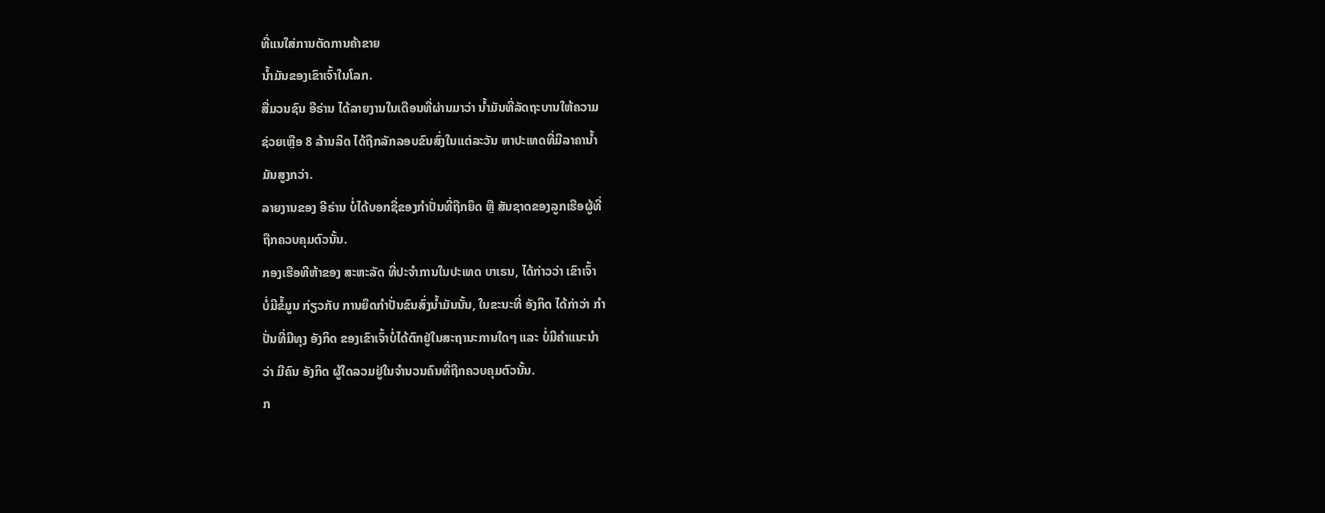ທີ່ແນໃສ່ການຕັດການຄ້າຂາຍ
ນ້ຳມັນຂອງເຂົາເຈົ້າໃນໂລກ.
ສື່ມວນຊົນ ອີຣ່ານ ໄດ້ລາຍງານໃນເດືອນທີ່ຜ່ານມາວ່າ ນ້ຳມັນທີ່ລັດຖະບານໃຫ້ຄວາມ
ຊ່ວຍເຫຼືອ 8 ລ້ານລິດ ໄດ້ຖືກລັກລອບຂົນສົ່ງໃນແຕ່ລະວັນ ຫາປະເທດທີ່ມີລາຄານ້ຳ
ມັນສູງກວ່າ.
ລາຍງານຂອງ ອີຣ່ານ ບໍ່ໄດ້ບອກຊື່ຂອງກຳປັ່ນທີ່ຖືກຍຶດ ຫຼື ສັນຊາດຂອງລູກເຮືອຜູ້ທີ່
ຖືກຄວບຄຸມຕົວນັ້ນ.
ກອງເຮືອທີຫ້າຂອງ ສະຫະລັດ ທີ່ປະຈຳການໃນປະເທດ ບາເຣນ, ໄດ້ກ່າວວ່າ ເຂົາເຈົ້າ
ບໍ່ມີຂໍ້ມູນ ກ່ຽວກັບ ການຍຶດກຳປັ່ນຂົນສົ່ງນ້ຳມັນນັ້ນ, ໃນຂະນະທີ່ ອັງກິດ ໄດ້ກ່າວ່າ ກຳ
ປັ່ນທີ່ມີທຸງ ອັງກິດ ຂອງເຂົາເຈົ້າບໍ່ໄດ້ຕົກຢູ່ໃນສະຖານະການໃດໆ ແລະ ບໍ່ມີຄຳແນະນຳ
ວ່າ ມີຄົນ ອັງກິດ ຜູ້ໃດລວມຢູ່ໃນຈຳນວນຄົນທີ່ຖືກຄວບຄຸມຕົວນັ້ນ.
ກ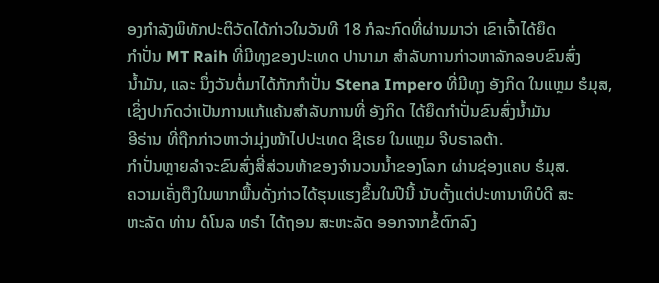ອງກຳລັງພິທັກປະຕິວັດໄດ້ກ່າວໃນວັນທີ 18 ກໍລະກົດທີ່ຜ່ານມາວ່າ ເຂົາເຈົ້າໄດ້ຍຶດ
ກຳປັ່ນ MT Raih ທີ່ມີທຸງຂອງປະເທດ ປານາມາ ສຳລັບການກ່າວຫາລັກລອບຂົນສົ່ງ
ນ້ຳມັນ, ແລະ ນຶ່ງວັນຕໍ່ມາໄດ້ກັກກຳປັ່ນ Stena Impero ທີ່ມີທຸງ ອັງກິດ ໃນແຫຼມ ຮໍມຸສ,
ເຊິ່ງປາກົດວ່າເປັນການແກ້ແຄ້ນສຳລັບການທີ່ ອັງກິດ ໄດ້ຍຶດກຳປັ່ນຂົນສົ່ງນ້ຳມັນ
ອີຣ່ານ ທີ່ຖືກກ່າວຫາວ່າມຸ່ງໜ້າໄປປະເທດ ຊີເຣຍ ໃນແຫຼມ ຈີບຣາລຕ້າ.
ກຳປັ່ນຫຼາຍລຳຈະຂົນສົ່ງສີ່ສ່ວນຫ້າຂອງຈຳນວນນ້ຳຂອງໂລກ ຜ່ານຊ່ອງແຄບ ຮໍມຸສ.
ຄວາມເຄັ່ງຕຶງໃນພາກພື້ນດັ່ງກ່າວໄດ້ຮຸນແຮງຂຶ້ນໃນປີນີ້ ນັບຕັ້ງແຕ່ປະທານາທິບໍດີ ສະ
ຫະລັດ ທ່ານ ດໍໂນລ ທຣຳ ໄດ້ຖອນ ສະຫະລັດ ອອກຈາກຂໍ້ຕົກລົງ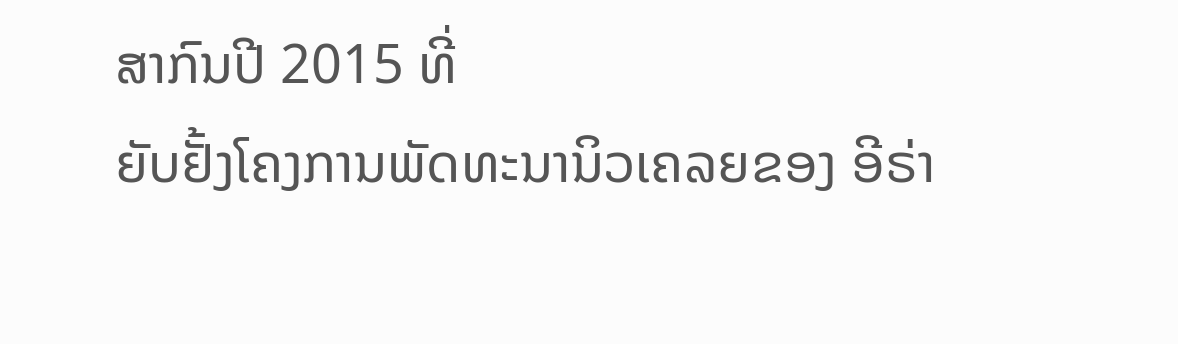ສາກົນປີ 2015 ທີ່
ຍັບຢັ້ງໂຄງການພັດທະນານິວເຄລຍຂອງ ອີຣ່າ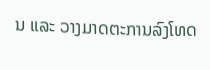ນ ແລະ ວາງມາດຕະການລົງໂທດ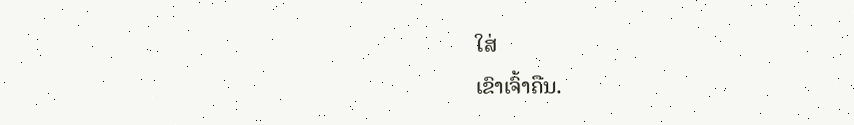ໃສ່
ເຂົາເຈົ້າຄືນ.